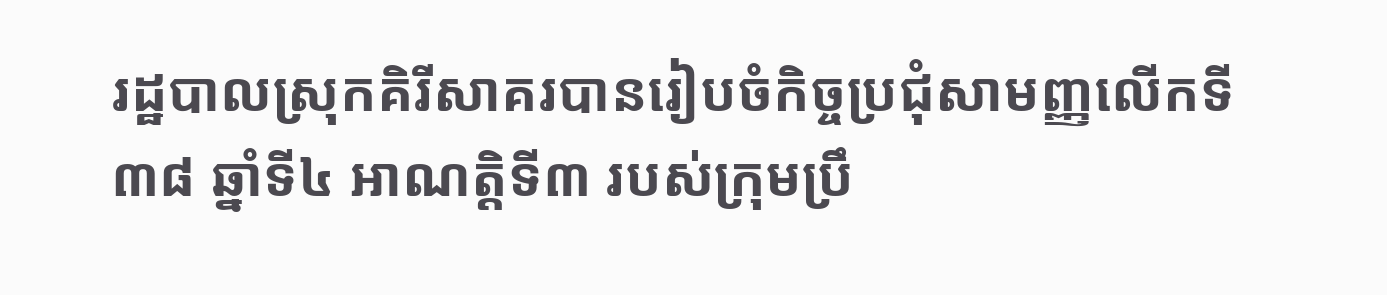រដ្ឋបាលស្រុកគិរីសាគរបានរៀបចំកិច្ចប្រជុំសាមញ្ញលេីកទី៣៨ ឆ្នាំទី៤ អាណត្តិទី៣ របស់ក្រុមប្រឹ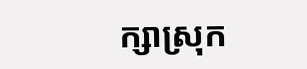ក្សាស្រុក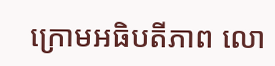ក្រោមអធិបតីភាព លោ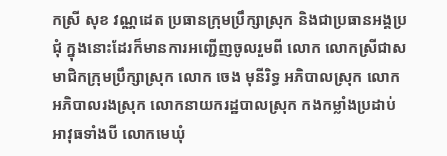កស្រី សុខ វណ្ណដេត ប្រធានក្រុមប្រឹក្សាស្រុក និងជាប្រធានអង្គប្រជុំ ក្នុងនោះដែរក៏មានការអញ្ជេីញចូលរួមពី លោក លោកស្រីជាសមាជិកក្រុមប្រឹក្សាស្រុក លោក ចេង មុនីរិទ្ធ អភិបាលស្រុក លោកអភិបាលរងស្រុក លោកនាយករដ្ឋបាលស្រុក កងកម្លាំងប្រដាប់អាវុធទាំងបី លោកមេឃុំ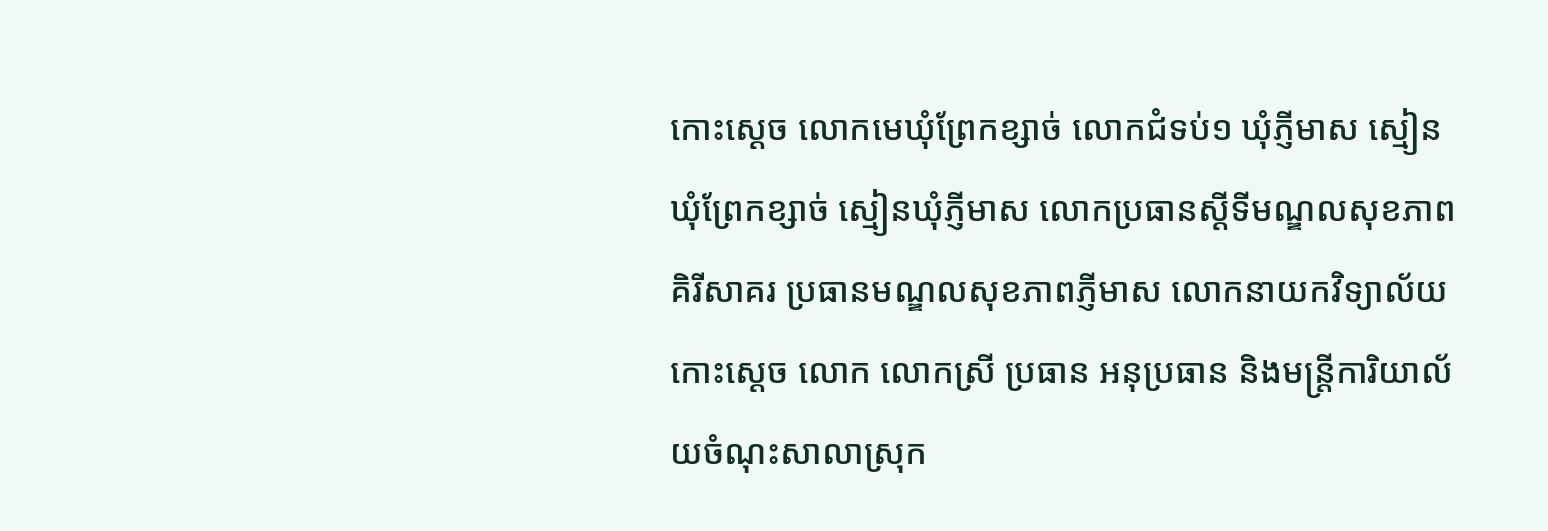កោះស្ដេច លោកមេឃុំព្រែកខ្សាច់ លោកជំទប់១ ឃុំភ្ញីមាស ស្មៀនឃុំព្រែកខ្សាច់ ស្មៀនឃុំភ្ញីមាស លោកប្រធានស្ដីទីមណ្ឌលសុខភាពគិរីសាគរ ប្រធានមណ្ឌលសុខភាពភ្ញីមាស លោកនាយកវិទ្យាល័យកោះស្ដេច លោក លោកស្រី ប្រធាន អនុប្រធាន និងមន្ត្រីការិយាល័យចំណុះសាលាស្រុក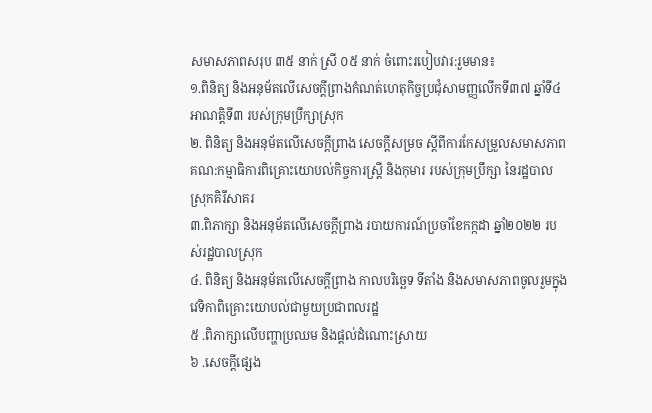សមាសភាពសរុប ៣៥ នាក់ ស្រី ០៥ នាក់ ចំពោះរបៀបវារ:រួមមាន៖
១.ពិនិត្យ និងអនុម័តលើសេចក្តីព្រាងកំណត់ហេតុកិច្ចប្រជុំសាមញ្ញលើកទី៣៧ ឆ្នាំទី៤ អាណត្តិទី៣ របស់ក្រុមប្រឹក្សាស្រុក
២. ពិនិត្យ និងអនុម័តលេីសេចក្ដីព្រាង សេចក្ដីសម្រច ស្ដីពីការកែសម្រួលសមាសភាពគណ:កម្មាធិការពិគ្រោះយោបល់កិច្ចការស្ត្រី និងកុមារ របស់ក្រុមប្រឹក្សា នៃរដ្ឋបាលស្រុកគិរីសាគរ
៣.ពិភាក្សា និងអនុម័តលើសេចក្តីព្រាង របាយការណ៍ប្រចាំខែកក្កដា ឆ្នាំ២០២២ របស់រដ្ឋបាលស្រុក
៤. ពិនិត្យ និងអនុម័តលេីសេចក្ដីព្រាង កាលបរិច្ឆេទ ទីតាំង និងសមាសភាពចូលរួមក្នុងវេទិកាពិគ្រោះយោបល់ជាមួយប្រជាពលរដ្ឋ
៥ .ពិភាក្សាលើបញ្ហាប្រឈម និងផ្តល់ដំណោះស្រាយ
៦ .សេចក្តីផ្សេង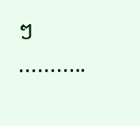ៗ
………..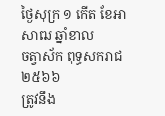ថ្ងៃសុក្រ ១ កើត ខែអាសាឍ ឆ្នាំខាល
ចត្វាស័ក ពុទ្ធសករាជ ២៥៦៦
ត្រូវនឹង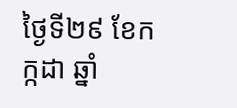ថ្ងៃទី២៩ ខែកក្កដា ឆ្នាំ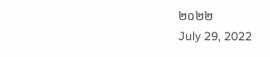២០២២
July 29, 2022